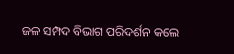ଜଳ ସମ୍ପଦ ବିଭାଗ ପରିଦର୍ଶନ କଲେ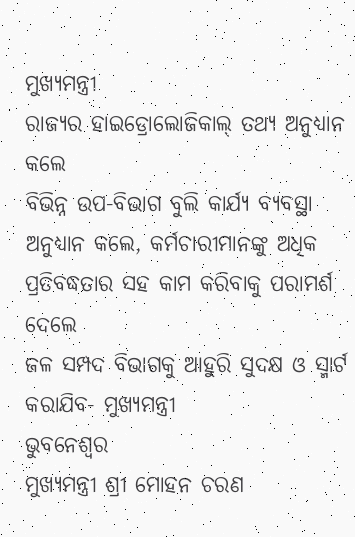ମୁଖ୍ୟମନ୍ତ୍ରୀ
ରାଜ୍ୟର ହାଇଡ୍ରୋଲୋଜିକାଲ୍ ତଥ୍ୟ ଅନୁଧ୍ୟାନ କଲେ
ବିଭିନ୍ନ ଉପ-ବିଭାଗ ବୁଲି କାର୍ଯ୍ୟ ବ୍ୟବସ୍ଥା ଅନୁଧ୍ୟାନ କଲେ, କର୍ମଚାରୀମାନଙ୍କୁ ଅଧିକ ପ୍ରତିବଦ୍ଧତାର ସହ କାମ କରିବାକୁ ପରାମର୍ଶ ଦେଲେ
ଜଳ ସମ୍ପଦ ବିଭାଗକୁ ଆହୁରି ସୁଦକ୍ଷ ଓ ସ୍ମାର୍ଟ କରାଯିବ- ମୁଖ୍ୟମନ୍ତ୍ରୀ
ଭୁବନେଶ୍ୱର
ମୁଖ୍ୟମନ୍ତ୍ରୀ ଶ୍ରୀ ମୋହନ ଚରଣ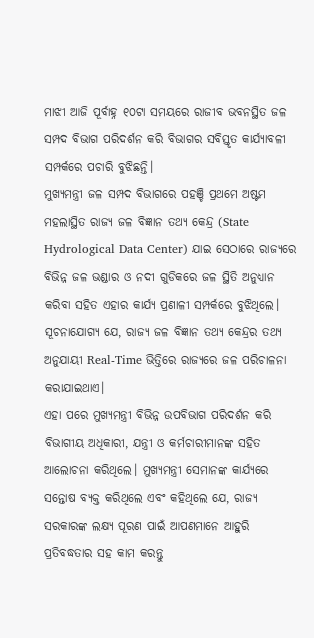ମାଝୀ ଆଜି ପୂର୍ବାହ୍ନ ୧୦ଟା ସମୟରେ ରାଜୀବ ଭବନସ୍ଥିତ ଜଳ ସମ୍ପଦ ବିଭାଗ ପରିଦର୍ଶନ କରି ବିଭାଗର ସବିସ୍ତୃତ କାର୍ଯ୍ୟାବଳୀ ସମ୍ପର୍କରେ ପଚାରି ବୁଝିଛନ୍ତି।
ମୁଖ୍ୟମନ୍ତ୍ରୀ ଜଳ ସମ୍ପଦ ବିଭାଗରେ ପହଞ୍ଚି ପ୍ରଥମେ ଅଷ୍ଟମ ମହଲାସ୍ଥିତ ରାଜ୍ୟ ଜଳ ବିଜ୍ଞାନ ତଥ୍ୟ କେନ୍ଦ୍ର (State Hydrological Data Center) ଯାଇ ସେଠାରେ ରାଜ୍ୟରେ ବିଭିନ୍ନ ଜଳ ଭଣ୍ଡାର ଓ ନଦୀ ଗୁଡିକରେ ଜଳ ସ୍ଥିତି ଅନୁଧ୍ୟାନ କରିବା ସହିତ ଏହାର କାର୍ଯ୍ୟ ପ୍ରଣାଳୀ ସମ୍ପର୍କରେ ବୁଝିଥିଲେ। ସୂଚନାଯୋଗ୍ୟ ଯେ, ରାଜ୍ୟ ଜଳ ବିଜ୍ଞାନ ତଥ୍ୟ କେନ୍ଦ୍ରର ତଥ୍ୟ ଅନୁଯାୟୀ Real-Time ଭିତ୍ତିରେ ରାଜ୍ୟରେ ଜଳ ପରିଚାଳନା କରାଯାଇଥାଏ।
ଏହା ପରେ ମୁଖ୍ୟମନ୍ତ୍ରୀ ବିଭିନ୍ନ ଉପବିଭାଗ ପରିଦର୍ଶନ କରି ବିଭାଗୀୟ ଅଧିକାରୀ, ଯନ୍ତ୍ରୀ ଓ କର୍ମଚାରୀମାନଙ୍କ ସହିତ ଆଲୋଚନା କରିଥିଲେ। ମୁଖ୍ୟମନ୍ତ୍ରୀ ସେମାନଙ୍କ କାର୍ଯ୍ୟରେ ସନ୍ତୋଷ ବ୍ୟକ୍ତ କରିଥିଲେ ଏବଂ କହିଥିଲେ ଯେ, ରାଜ୍ୟ ସରକାରଙ୍କ ଲକ୍ଷ୍ୟ ପୂରଣ ପାଇଁ ଆପଣମାନେ ଆହୁରି ପ୍ରତିବଦ୍ଧତାର ସହ କାମ କରନ୍ତୁ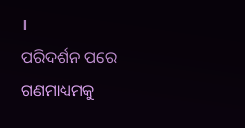।
ପରିଦର୍ଶନ ପରେ ଗଣମାଧ୍ୟମକୁ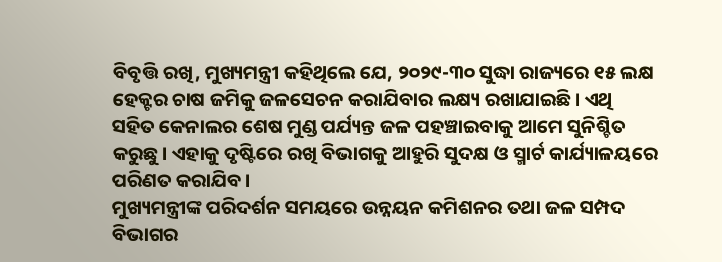ବିବୃତ୍ତି ରଖି, ମୁଖ୍ୟମନ୍ତ୍ରୀ କହିଥିଲେ ଯେ, ୨୦୨୯-୩୦ ସୁଦ୍ଧା ରାଜ୍ୟରେ ୧୫ ଲକ୍ଷ ହେକ୍ଟର ଚାଷ ଜମିକୁ ଜଳସେଚନ କରାଯିବାର ଲକ୍ଷ୍ୟ ରଖାଯାଇଛି। ଏଥି ସହିତ କେନାଲର ଶେଷ ମୁଣ୍ଡ ପର୍ଯ୍ୟନ୍ତ ଜଳ ପହଞ୍ଚାଇବାକୁ ଆମେ ସୁନିଶ୍ଚିତ କରୁଛୁ। ଏହାକୁ ଦୃଷ୍ଟିରେ ରଖି ବିଭାଗକୁ ଆହୁରି ସୁଦକ୍ଷ ଓ ସ୍ମାର୍ଟ କାର୍ଯ୍ୟାଳୟରେ ପରିଣତ କରାଯିବ।
ମୁଖ୍ୟମନ୍ତ୍ରୀଙ୍କ ପରିଦର୍ଶନ ସମୟରେ ଉନ୍ନୟନ କମିଶନର ତଥା ଜଳ ସମ୍ପଦ ବିଭାଗର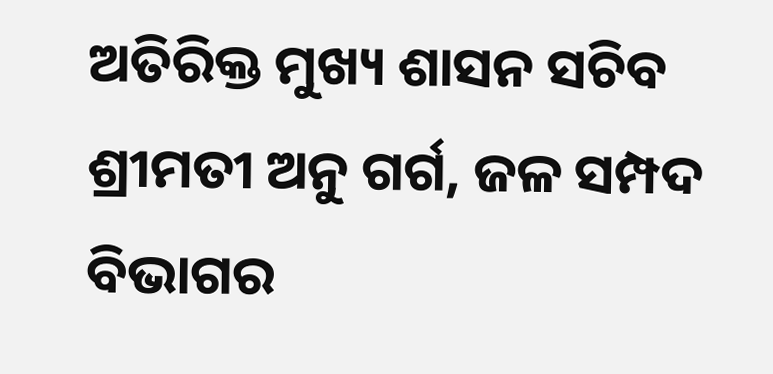ଅତିରିକ୍ତ ମୁଖ୍ୟ ଶାସନ ସଚିବ ଶ୍ରୀମତୀ ଅନୁ ଗର୍ଗ, ଜଳ ସମ୍ପଦ ବିଭାଗର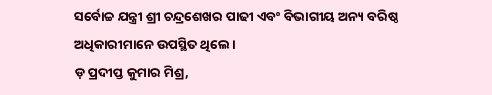ସର୍ବୋଚ୍ଚ ଯନ୍ତ୍ରୀ ଶ୍ରୀ ଚନ୍ଦ୍ରଶେଖର ପାଢୀ ଏବଂ ବିଭାଗୀୟ ଅନ୍ୟ ବରିଷ୍ଠ ଅଧିକାରୀମାନେ ଉପସ୍ଥିତ ଥିଲେ।
ଡ଼ ପ୍ରଦୀପ୍ତ କୁମାର ମିଶ୍ର,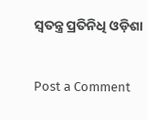ସ୍ବତନ୍ତ୍ର ପ୍ରତିନିଧି ଓଡ଼ିଶା


Post a Comment